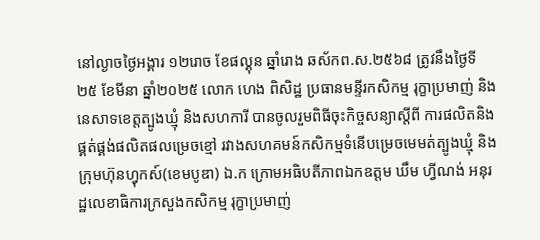នៅល្ងាចថ្ងៃអង្គារ ១២រោច ខែផល្គុន ឆ្នាំរោង ឆស័កព.ស.២៥៦៨ ត្រូវនឹងថ្ងៃទី២៥ ខែមីនា ឆ្នាំ២០២៥ លោក ហេង ពិសិដ្ឋ ប្រធានមន្ទីរកសិកម្ម រុក្ខាប្រមាញ់ និងនេសាទខេត្តត្បូងឃ្មុំ និងសហការី បានចូលរួមពិធីចុះកិច្ចសន្យាស្តីពី ការផលិតនិងផ្គត់ផ្គង់ផលិតផលម្រេចខ្មៅ រវាងសហគមន៍កសិកម្មទំនើបម្រេចមេមត់ត្បូងឃ្មុំ និងក្រុមហ៊ុនហ្វុកស៍(ខេមបូឌា) ឯ.ក ក្រោមអធិបតីភាពឯកឧត្តម ឃឹម ហ្វីណង់ អនុរដ្ឋលេខាធិការក្រសួងកសិកម្ម រុក្ខាប្រមាញ់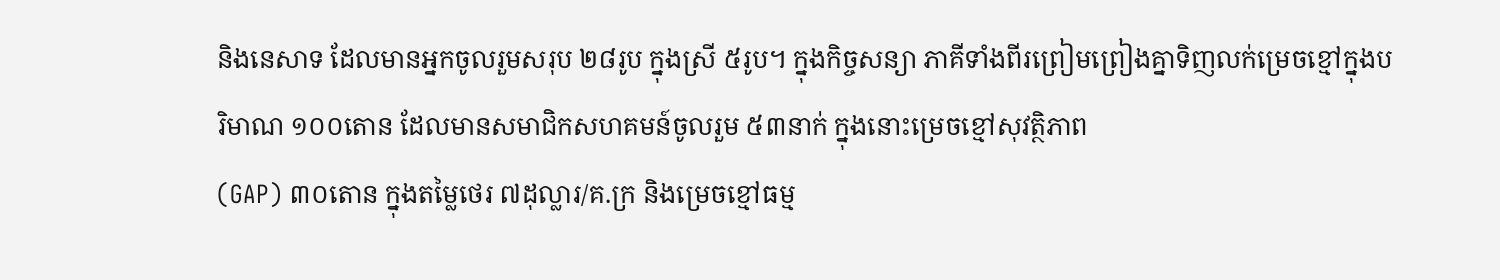និងនេសាទ ដែលមានអ្នកចូលរួមសរុប ២៨រូប ក្នុងស្រី ៥រូប។ ក្នុងកិច្ចសន្យា ភាគីទាំងពីរព្រៀមព្រៀងគ្នាទិញលក់ម្រេចខ្មៅក្នុងបរិមាណ ១០០តោន ដែលមានសមាជិកសហគមន៍ចូលរួម ៥៣នាក់ ក្នុងនោះម្រេចខ្មៅសុវត្ថិភាព
(GAP) ៣០តោន ក្នុងតម្លៃថេរ ៧ដុល្លារ/គ.ក្រ និងម្រេចខ្មៅធម្ម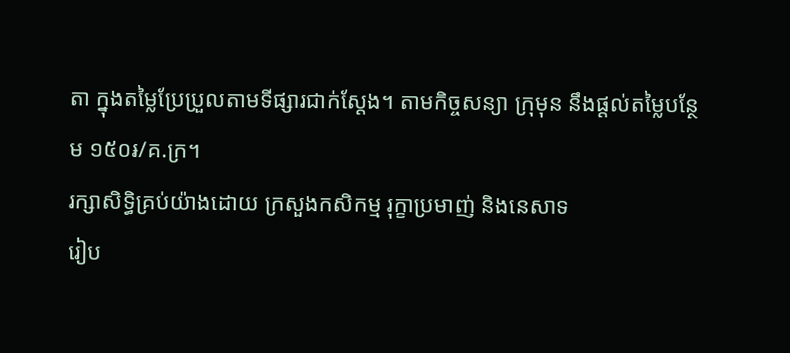តា ក្នុងតម្លៃប្រែប្រួលតាមទីផ្សារជាក់ស្តែង។ តាមកិច្ចសន្យា ក្រុមុន នឹងផ្តល់តម្លៃបន្ថែម ១៥០៛/គ.ក្រ។
រក្សាសិទិ្ធគ្រប់យ៉ាងដោយ ក្រសួងកសិកម្ម រុក្ខាប្រមាញ់ និងនេសាទ
រៀប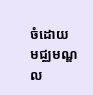ចំដោយ មជ្ឈមណ្ឌល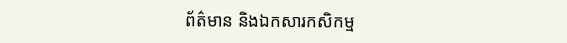ព័ត៌មាន និងឯកសារកសិកម្ម